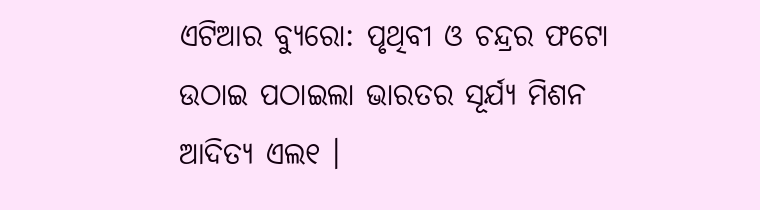ଏଟିଆର ବ୍ୟୁରୋ: ପୃଥିବୀ ଓ ଚନ୍ଦ୍ରର ଫଟୋ ଉଠାଇ ପଠାଇଲା ଭାରତର ସୂର୍ଯ୍ୟ ମିଶନ ଆଦିତ୍ୟ ଏଲ୧ ।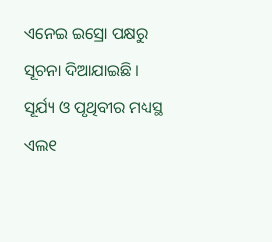ଏନେଇ ଇସ୍ରୋ ପକ୍ଷରୁ ସୂଚନା ଦିଆଯାଇଛି ।
ସୂର୍ଯ୍ୟ ଓ ପୃଥିବୀର ମଧ୍ୟସ୍ଥ ଏଲ୧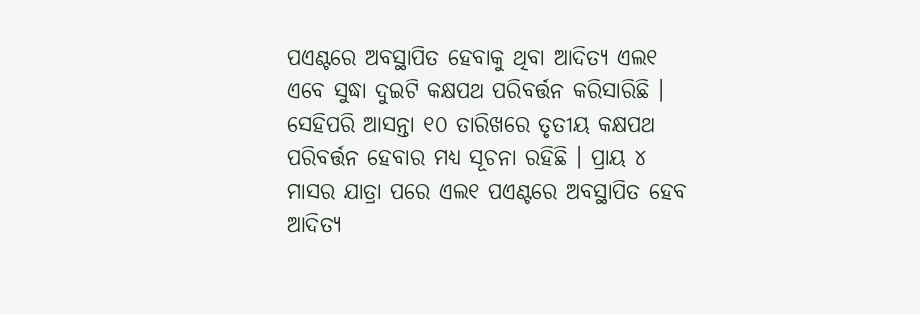ପଏଣ୍ଟରେ ଅବସ୍ଥାପିତ ହେବାକୁ ଥିବା ଆଦିତ୍ୟ ଏଲ୧ ଏବେ ସୁଦ୍ଧା ଦୁଇଟି କକ୍ଷପଥ ପରିବର୍ତ୍ତନ କରିସାରିଛି । ସେହିପରି ଆସନ୍ତା ୧୦ ତାରିଖରେ ତୃତୀୟ କକ୍ଷପଥ ପରିବର୍ତ୍ତନ ହେବାର ମଧ୍ୟ ସୂଚନା ରହିଛି । ପ୍ରାୟ ୪ ମାସର ଯାତ୍ରା ପରେ ଏଲ୧ ପଏଣ୍ଟରେ ଅବସ୍ଥାପିତ ହେବ ଆଦିତ୍ୟ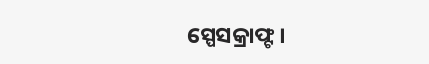ସ୍ପେସକ୍ରାଫ୍ଟ ।